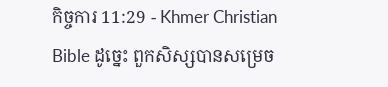កិច្ចការ 11:29 - Khmer Christian Bible ដូច្នេះ ពួកសិស្សបានសម្រេច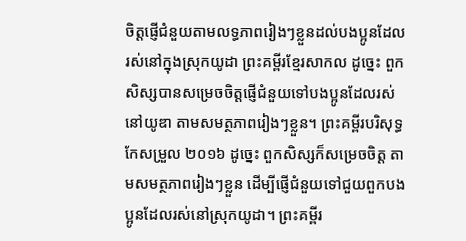ចិត្ដផ្ញើជំនួយតាមលទ្ធភាពរៀងៗខ្លួនដល់បងប្អូនដែលរស់នៅក្នុងស្រុកយូដា ព្រះគម្ពីរខ្មែរសាកល ដូច្នេះ ពួកសិស្សបានសម្រេចចិត្តផ្ញើជំនួយទៅបងប្អូនដែលរស់នៅយូឌា តាមសមត្ថភាពរៀងៗខ្លួន។ ព្រះគម្ពីរបរិសុទ្ធកែសម្រួល ២០១៦ ដូច្នេះ ពួកសិស្សក៏សម្រេចចិត្ត តាមសមត្ថភាពរៀងៗខ្លួន ដើម្បីផ្ញើជំនួយទៅជួយពួកបងប្អូនដែលរស់នៅស្រុកយូដា។ ព្រះគម្ពីរ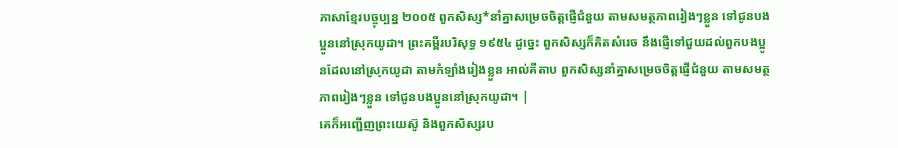ភាសាខ្មែរបច្ចុប្បន្ន ២០០៥ ពួកសិស្ស*នាំគ្នាសម្រេចចិត្តផ្ញើជំនួយ តាមសមត្ថភាពរៀងៗខ្លួន ទៅជូនបងប្អូននៅស្រុកយូដា។ ព្រះគម្ពីរបរិសុទ្ធ ១៩៥៤ ដូច្នេះ ពួកសិស្សក៏គិតសំរេច នឹងផ្ញើទៅជួយដល់ពួកបងប្អូនដែលនៅស្រុកយូដា តាមកំឡាំងរៀងខ្លួន អាល់គីតាប ពួកសិស្សនាំគ្នាសម្រេចចិត្ដផ្ញើជំនួយ តាមសមត្ថភាពរៀងៗខ្លួន ទៅជូនបងប្អូននៅស្រុកយូដា។ |
គេក៏អញ្ជើញព្រះយេស៊ូ និងពួកសិស្សរប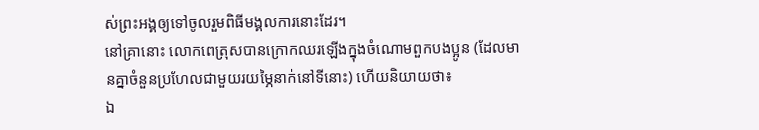ស់ព្រះអង្គឲ្យទៅចូលរួមពិធីមង្គលការនោះដែរ។
នៅគ្រានោះ លោកពេត្រុសបានក្រោកឈរឡើងក្នុងចំណោមពួកបងប្អូន (ដែលមានគ្នាចំនួនប្រហែលជាមួយរយម្ភៃនាក់នៅទីនោះ) ហើយនិយាយថា៖
ឯ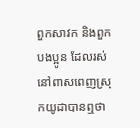ពួកសាវក និងពួកបងប្អូន ដែលរស់នៅពាសពេញស្រុកយូដាបានឮថា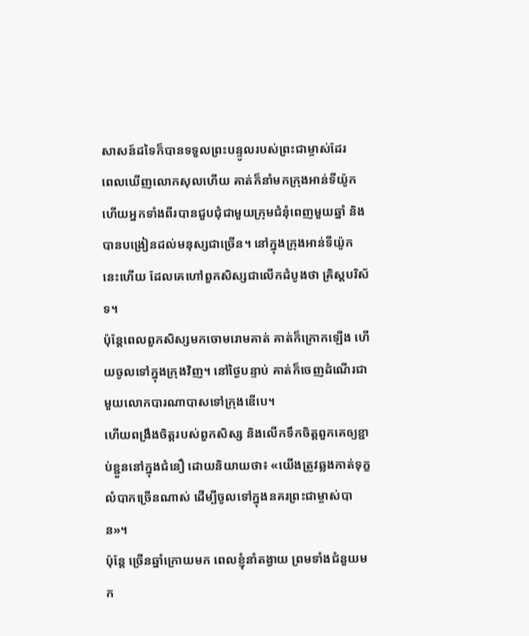សាសន៍ដទៃក៏បានទទួលព្រះបន្ទូលរបស់ព្រះជាម្ចាស់ដែរ
ពេលឃើញលោកសុលហើយ គាត់ក៏នាំមកក្រុងអាន់ទីយ៉ូក ហើយអ្នកទាំងពីរបានជួបជុំជាមួយក្រុមជំនុំពេញមួយឆ្នាំ និងបានបង្រៀនដល់មនុស្សជាច្រើន។ នៅក្នុងក្រុងអាន់ទីយ៉ូកនេះហើយ ដែលគេហៅពួកសិស្សជាលើកដំបូងថា គ្រិស្ដបរិស័ទ។
ប៉ុន្ដែពេលពួកសិស្សមកចោមរោមគាត់ គាត់ក៏ក្រោកឡើង ហើយចូលទៅក្នុងក្រុងវិញ។ នៅថ្ងៃបន្ទាប់ គាត់ក៏ចេញដំណើរជាមួយលោកបារណាបាសទៅក្រុងឌើបេ។
ហើយពង្រឹងចិត្ដរបស់ពួកសិស្ស និងលើកទឹកចិត្ដពួកគេឲ្យខ្ជាប់ខ្ជួននៅក្នុងជំនឿ ដោយនិយាយថា៖ «យើងត្រូវឆ្លងកាត់ទុក្ខលំបាកច្រើនណាស់ ដើម្បីចូលទៅក្នុងនគរព្រះជាម្ចាស់បាន»។
ប៉ុន្តែ ច្រើនឆ្នាំក្រោយមក ពេលខ្ញុំនាំតង្វាយ ព្រមទាំងជំនួយមក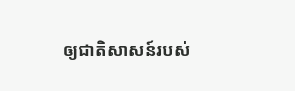ឲ្យជាតិសាសន៍របស់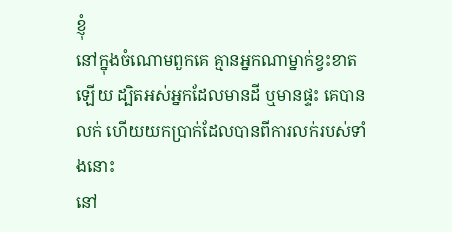ខ្ញុំ
នៅក្នុងចំណោមពួកគេ គ្មានអ្នកណាម្នាក់ខ្វះខាតឡើយ ដ្បិតអស់អ្នកដែលមានដី ឬមានផ្ទះ គេបានលក់ ហើយយកប្រាក់ដែលបានពីការលក់របស់ទាំងនោះ
នៅ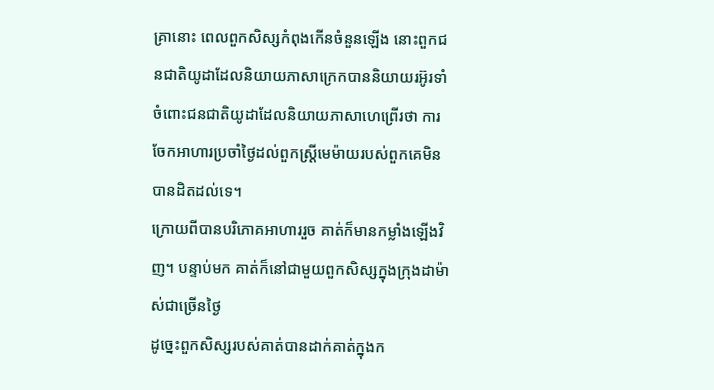គ្រានោះ ពេលពួកសិស្សកំពុងកើនចំនួនឡើង នោះពួកជនជាតិយូដាដែលនិយាយភាសាក្រេកបាននិយាយរអ៊ូរទាំចំពោះជនជាតិយូដាដែលនិយាយភាសាហេព្រើរថា ការចែកអាហារប្រចាំថ្ងៃដល់ពួកស្ដ្រីមេម៉ាយរបស់ពួកគេមិនបានដិតដល់ទេ។
ក្រោយពីបានបរិភោគអាហាររួច គាត់ក៏មានកម្លាំងឡើងវិញ។ បន្ទាប់មក គាត់ក៏នៅជាមួយពួកសិស្សក្នុងក្រុងដាម៉ាស់ជាច្រើនថ្ងៃ
ដូច្នេះពួកសិស្សរបស់គាត់បានដាក់គាត់ក្នុងក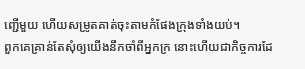ញ្ជើមួយ ហើយសម្រូតគាត់ចុះតាមកំផែងក្រុងទាំងយប់។
ពួកគេគ្រាន់តែសុំឲ្យយើងនឹកចាំពីអ្នកក្រ នោះហើយជាកិច្ចការដែ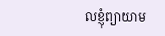លខ្ញុំព្យាយាម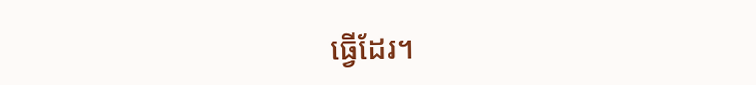ធ្វើដែរ។